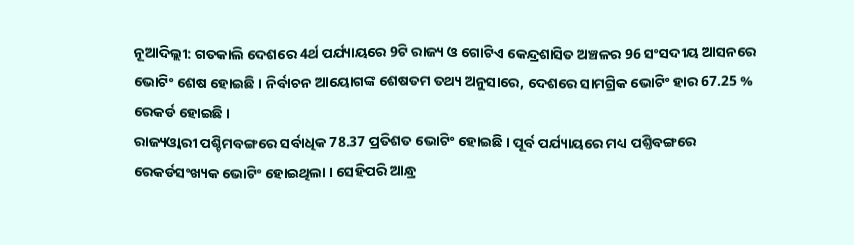ନୂଆଦିଲ୍ଲୀ: ଗତକାଲି ଦେଶରେ 4ର୍ଥ ପର୍ଯ୍ୟାୟରେ 9ଟି ରାଜ୍ୟ ଓ ଗୋଟିଏ କେନ୍ଦ୍ରଶାସିତ ଅଞ୍ଚଳର 96 ସଂସଦୀୟ ଆସନରେ ଭୋଟିଂ ଶେଷ ହୋଇଛି । ନିର୍ବାଚନ ଆୟୋଗଙ୍କ ଶେଷତମ ତଥ୍ୟ ଅନୁସାରେ, ଦେଶରେ ସାମଗ୍ରିକ ଭୋଟିଂ ହାର 67.25 % ରେକର୍ଡ ହୋଇଛି ।
ରାଜ୍ୟଓ୍ବାରୀ ପଶ୍ଚିମବଙ୍ଗରେ ସର୍ବାଧିକ 78.37 ପ୍ରତିଶତ ଭୋଟିଂ ହୋଇଛି । ପୂର୍ବ ପର୍ଯ୍ୟାୟରେ ମଧ୍ୟ ପଶ୍ତିବଙ୍ଗରେ ରେକର୍ଡସଂଖ୍ୟକ ଭୋଟିଂ ହୋଇଥିଲା । ସେହିପରି ଆନ୍ଧ୍ର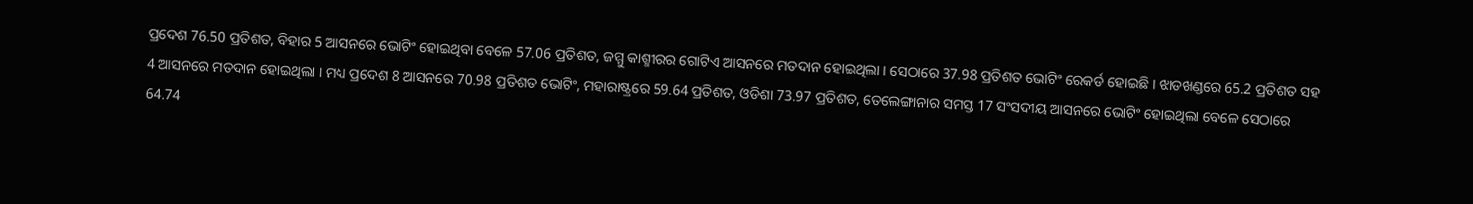ପ୍ରଦେଶ 76.50 ପ୍ରତିଶତ, ବିହାର 5 ଆସନରେ ଭୋଟିଂ ହୋଇଥିବା ବେଳେ 57.06 ପ୍ରତିଶତ, ଜମ୍ମୁ କାଶ୍ମୀରର ଗୋଟିଏ ଆସନରେ ମତଦାନ ହୋଇଥିଲା । ସେଠାରେ 37.98 ପ୍ରତିଶତ ଭୋଟିଂ ରେକର୍ଡ ହୋଇଛି । ଝାଡଖଣ୍ଡରେ 65.2 ପ୍ରତିଶତ ସହ 4 ଆସନରେ ମତଦାନ ହୋଇଥିଲା । ମଧ୍ୟ ପ୍ରଦେଶ 8 ଆସନରେ 70.98 ପ୍ରତିଶତ ଭୋଟିଂ, ମହାରାଷ୍ଟ୍ରରେ 59.64 ପ୍ରତିଶତ, ଓଡିଶା 73.97 ପ୍ରତିଶତ, ତେଲେଙ୍ଗାନାର ସମସ୍ତ 17 ସଂସଦୀୟ ଆସନରେ ଭୋଟିଂ ହୋଇଥିଲା ବେଳେ ସେଠାରେ 64.74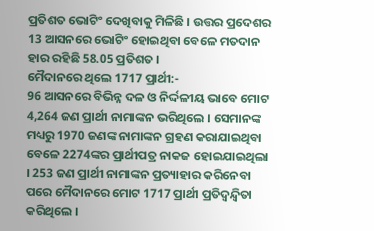ପ୍ରତିଶତ ଭୋଟିଂ ଦେଖିବାକୁ ମିଳିଛି । ଉତ୍ତର ପ୍ରଦେଶର 13 ଆସନରେ ଭୋଟିଂ ହୋଇଥିବା ବେଳେ ମତଦାନ ହାର ରହିଛି 58.05 ପ୍ରତିଶତ ।
ମୈଦାନରେ ଥିଲେ 1717 ପ୍ରାର୍ଥୀ:-
96 ଆସନରେ ବିଭିନ୍ନ ଦଳ ଓ ନିର୍ଦ୍ଦଳୀୟ ଭାବେ ମୋଟ 4,264 ଜଣ ପ୍ରାର୍ଥୀ ନାମାଙ୍କନ ଭରିଥିଲେ । ସେମାନଙ୍କ ମଧ୍ୟରୁ 1970 ଜଣଙ୍କ ନାମାଙ୍କନ ଗ୍ରହଣ କରାଯାଇଥିବା ବେଳେ 2274ଙ୍କର ପ୍ରାର୍ଥୀପତ୍ର ନାକଜ ହୋଇଯାଇଥିଲା । 253 ଜଣ ପ୍ରାର୍ଥୀ ନାମାଙ୍କନ ପ୍ରତ୍ୟାହାର କରିନେବା ପରେ ମୈଦାନରେ ମୋଟ 1717 ପ୍ରାର୍ଥୀ ପ୍ରତିଦ୍ବନ୍ଦ୍ବିତା କରିଥିଲେ ।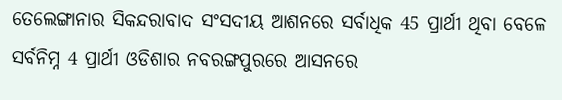ତେଲେଙ୍ଗାନାର ସିକନ୍ଦରାବାଦ ସଂସଦୀୟ ଆଶନରେ ସର୍ବାଧିକ 45 ପ୍ରାର୍ଥୀ ଥିବା ବେଳେ ସର୍ବନିମ୍ନ 4 ପ୍ରାର୍ଥୀ ଓଡିଶାର ନବରଙ୍ଗପୁରରେ ଆସନରେ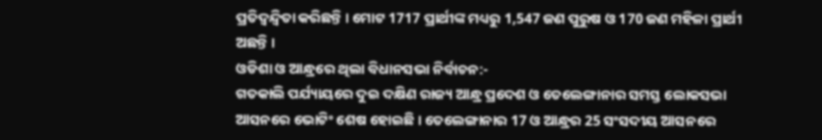ପ୍ରତିଦ୍ବନ୍ଦ୍ବିତା କରିଛନ୍ତି । ମୋଟ 1717 ପ୍ରାର୍ଥୀଙ୍କ ମଧ୍ୟରୁ 1,547 ଜଣ ପୁରୁଷ ଓ 170 ଜଣ ମହିଳା ପ୍ରାର୍ଥୀ ଅଛନ୍ତି ।
ଓଡିଶା ଓ ଆନ୍ଧ୍ରରେ ଥିଲା ବିଧାନସଭା ନିର୍ବାଚନ:-
ଗତକାଲି ପର୍ଯ୍ୟାୟରେ ଦୁଇ ଦକ୍ଷିଣ ରାଜ୍ୟ ଆନ୍ଧ୍ର ପ୍ରଦେଶ ଓ ତେଲେଙ୍ଗାନାର ସମସ୍ତ ଲୋକସଭା ଆସନରେ ଭୋଟିଂ ଶେଷ ହୋଇଛି । ତେଲେଙ୍ଗାନାର 17 ଓ ଆନ୍ଧ୍ରର 25 ସଂସଦୀୟ ଆସନରେ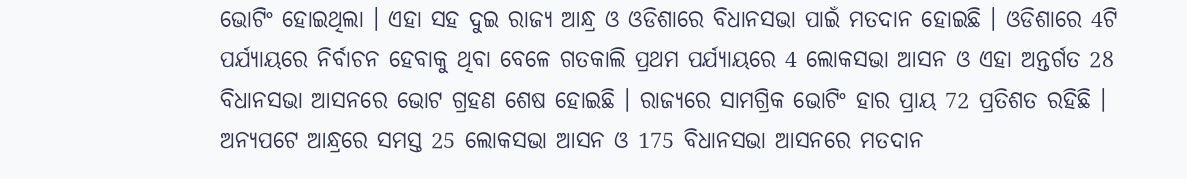ଭୋଟିଂ ହୋଇଥିଲା । ଏହା ସହ ଦୁଇ ରାଜ୍ୟ ଆନ୍ଧ୍ର ଓ ଓଡିଶାରେ ବିଧାନସଭା ପାଇଁ ମତଦାନ ହୋଇଛି । ଓଡିଶାରେ 4ଟି ପର୍ଯ୍ୟାୟରେ ନିର୍ବାଚନ ହେବାକୁ ଥିବା ବେଳେ ଗତକାଲି ପ୍ରଥମ ପର୍ଯ୍ୟାୟରେ 4 ଲୋକସଭା ଆସନ ଓ ଏହା ଅନ୍ତର୍ଗତ 28 ବିଧାନସଭା ଆସନରେ ଭୋଟ ଗ୍ରହଣ ଶେଷ ହୋଇଛି । ରାଜ୍ୟରେ ସାମଗ୍ରିକ ଭୋଟିଂ ହାର ପ୍ରାୟ 72 ପ୍ରତିଶତ ରହିଛି । ଅନ୍ୟପଟେ ଆନ୍ଧ୍ରରେ ସମସ୍ତ 25 ଲୋକସଭା ଆସନ ଓ 175 ବିଧାନସଭା ଆସନରେ ମତଦାନ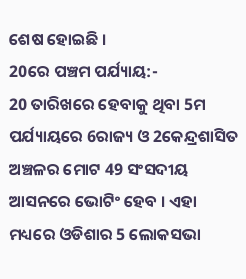ଶେଷ ହୋଇଛି ।
20ରେ ପଞ୍ଚମ ପର୍ଯ୍ୟାୟ:-
20 ତାରିଖରେ ହେବାକୁ ଥିବା 5ମ ପର୍ଯ୍ୟାୟରେ 6ରାଜ୍ୟ ଓ 2କେନ୍ଦ୍ରଶାସିତ ଅଞ୍ଚଳର ମୋଟ 49 ସଂସଦୀୟ ଆସନରେ ଭୋଟିଂ ହେବ । ଏହା ମଧ୍ୟରେ ଓଡିଶାର 5 ଲୋକସଭା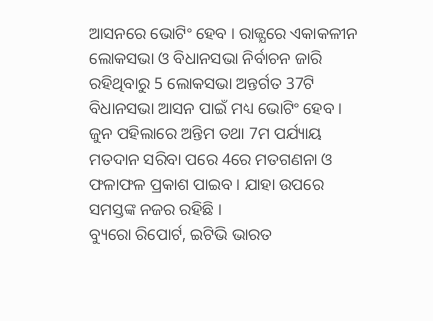ଆସନରେ ଭୋଟିଂ ହେବ । ରାଜ୍ଯରେ ଏକାକଳୀନ ଲୋକସଭା ଓ ବିଧାନସଭା ନିର୍ବାଚନ ଜାରି ରହିଥିବାରୁ 5 ଲୋକସଭା ଅନ୍ତର୍ଗତ 37ଟି ବିଧାନସଭା ଆସନ ପାଇଁ ମଧ୍ୟ ଭୋଟିଂ ହେବ । ଜୁନ ପହିଲାରେ ଅନ୍ତିମ ତଥା 7ମ ପର୍ଯ୍ୟାୟ ମତଦାନ ସରିବା ପରେ 4ରେ ମତଗଣନା ଓ ଫଳାଫଳ ପ୍ରକାଶ ପାଇବ । ଯାହା ଉପରେ ସମସ୍ତଙ୍କ ନଜର ରହିଛି ।
ବ୍ୟୁରୋ ରିପୋର୍ଟ, ଇଟିଭି ଭାରତ